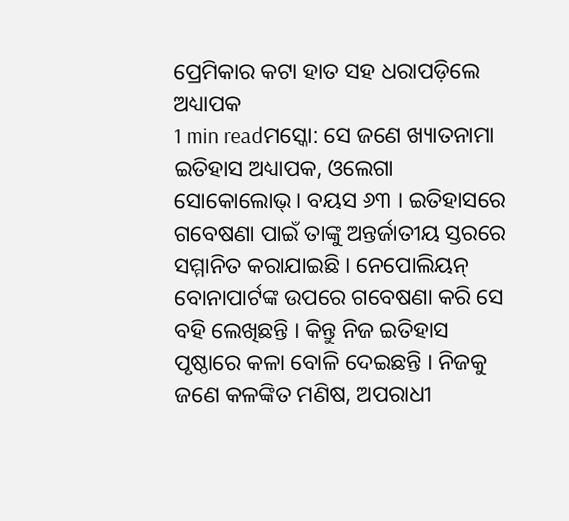ପ୍ରେମିକାର କଟା ହାତ ସହ ଧରାପଡ଼ିଲେ ଅଧ୍ୟାପକ
1 min readମସ୍କୋ: ସେ ଜଣେ ଖ୍ୟାତନାମା ଇତିହାସ ଅଧ୍ୟାପକ, ଓଲେଗା ସୋକୋଲୋଭ୍। ବୟସ ୬୩ । ଇତିହାସରେ ଗବେଷଣା ପାଇଁ ତାଙ୍କୁ ଅନ୍ତର୍ଜାତୀୟ ସ୍ତରରେ ସମ୍ମାନିତ କରାଯାଇଛି । ନେପୋଲିୟନ୍ ବୋନାପାର୍ଟଙ୍କ ଉପରେ ଗବେଷଣା କରି ସେ ବହି ଲେଖିଛନ୍ତି । କିନ୍ତୁ ନିଜ ଇତିହାସ ପୃଷ୍ଠାରେ କଳା ବୋଳି ଦେଇଛନ୍ତି । ନିଜକୁ ଜଣେ କଳଙ୍କିତ ମଣିଷ, ଅପରାଧୀ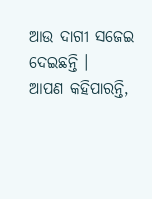ଆଉ ଦାଗୀ ସଜେଇ ଦେଇଛନ୍ତି ।
ଆପଣ କହିପାରନ୍ତି,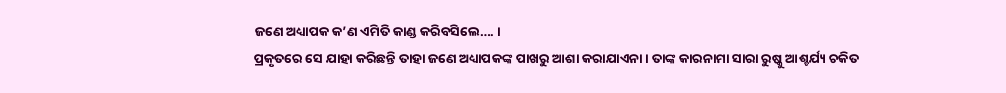ଜଣେ ଅଧ୍ୟାପକ କ’ଣ ଏମିତି କାଣ୍ଡ କରିବସିଲେ…. ।
ପ୍ରକୃତରେ ସେ ଯାହା କରିଛନ୍ତି ତାହା ଜଣେ ଅଧ୍ୟାପକଙ୍କ ପାଖରୁ ଆଶା କରାଯାଏନା । ତାଙ୍କ କାରନାମା ସାରା ରୁଷ୍କୁ ଆଶ୍ଚର୍ଯ୍ୟ ଚକିତ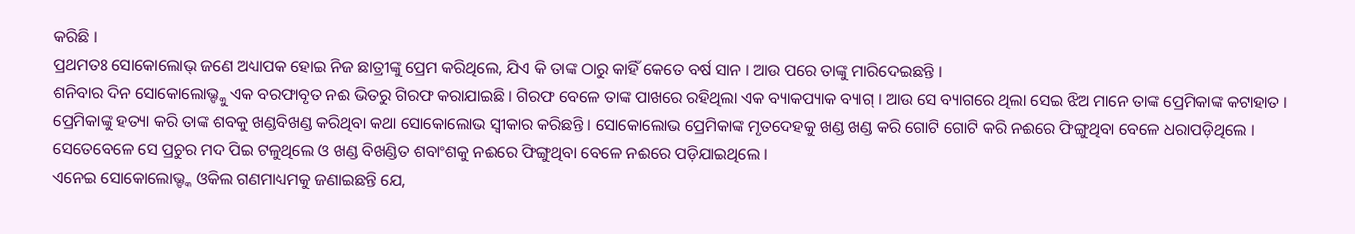କରିଛି ।
ପ୍ରଥମତଃ ସୋକୋଲୋଭ୍ ଜଣେ ଅଧ୍ୟାପକ ହୋଇ ନିଜ ଛାତ୍ରୀଙ୍କୁ ପ୍ରେମ କରିଥିଲେ, ଯିଏ କି ତାଙ୍କ ଠାରୁ କାହିଁ କେତେ ବର୍ଷ ସାନ । ଆଉ ପରେ ତାଙ୍କୁ ମାରିଦେଇଛନ୍ତି ।
ଶନିବାର ଦିନ ସୋକୋଲୋଭ୍ଙ୍କୁ ଏକ ବରଫାବୃତ ନଈ ଭିତରୁ ଗିରଫ କରାଯାଇଛି । ଗିରଫ ବେଳେ ତାଙ୍କ ପାଖରେ ରହିଥିଲା ଏକ ବ୍ୟାକପ୍ୟାକ ବ୍ୟାଗ୍ । ଆଉ ସେ ବ୍ୟାଗରେ ଥିଲା ସେଇ ଝିଅ ମାନେ ତାଙ୍କ ପ୍ରେମିକାଙ୍କ କଟାହାତ । ପ୍ରେମିକାଙ୍କୁ ହତ୍ୟା କରି ତାଙ୍କ ଶବକୁ ଖଣ୍ଡବିଖଣ୍ଡ କରିଥିବା କଥା ସୋକୋଲୋଭ ସ୍ୱୀକାର କରିଛନ୍ତି । ସୋକୋଲୋଭ ପ୍ରେମିକାଙ୍କ ମୃତଦେହକୁ ଖଣ୍ଡ ଖଣ୍ଡ କରି ଗୋଟି ଗୋଟି କରି ନଈରେ ଫିଙ୍ଗୁଥିବା ବେଳେ ଧରାପଡ଼ିଥିଲେ । ସେତେବେଳେ ସେ ପ୍ରଚୁର ମଦ ପିଇ ଟଳୁଥିଲେ ଓ ଖଣ୍ଡ ବିଖଣ୍ଡିତ ଶବାଂଶକୁ ନଈରେ ଫିଙ୍ଗୁଥିବା ବେଳେ ନଈରେ ପଡ଼ିଯାଇଥିଲେ ।
ଏନେଇ ସୋକୋଲୋଭ୍ଙ୍କ ଓକିଲ ଗଣମାଧ୍ୟମକୁ ଜଣାଇଛନ୍ତି ଯେ,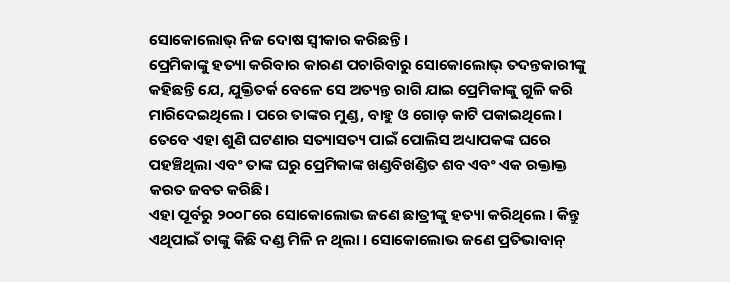ସୋକୋଲୋଭ୍ ନିଜ ଦୋଷ ସ୍ୱୀକାର କରିଛନ୍ତି ।
ପ୍ରେମିକାଙ୍କୁ ହତ୍ୟା କରିବାର କାରଣ ପଚାରିବାରୁ ସୋକୋଲୋଭ୍ ତଦନ୍ତକାରୀଙ୍କୁ କହିଛନ୍ତି ଯେ, ଯୁକ୍ତିତର୍କ ବେଳେ ସେ ଅତ୍ୟନ୍ତ ରାଗି ଯାଇ ପ୍ରେମିକାଙ୍କୁ ଗୁଳି କରି ମାରିଦେଇଥିଲେ । ପରେ ତାଙ୍କର ମୁଣ୍ଡ, ବାହୁ ଓ ଗୋଡ଼ କାଟି ପକାଇଥିଲେ। ତେବେ ଏହା ଶୁଣି ଘଟଣାର ସତ୍ୟାସତ୍ୟ ପାଇଁ ପୋଲିସ ଅଧ୍ୟାପକଙ୍କ ଘରେ ପହଞ୍ଚିଥିଲା ଏବଂ ତାଙ୍କ ଘରୁ ପ୍ରେମିକାଙ୍କ ଖଣ୍ଡବିଖଣ୍ଡିତ ଶବ ଏବଂ ଏକ ରକ୍ତାକ୍ତ କରତ ଜବତ କରିଛି।
ଏହା ପୂର୍ବରୁ ୨୦୦୮ରେ ସୋକୋଲୋଭ ଜଣେ ଛାତ୍ରୀଙ୍କୁ ହତ୍ୟା କରିଥିଲେ । କିନ୍ତୁ ଏଥିପାଇଁ ତାଙ୍କୁ କିଛି ଦଣ୍ଡ ମିଳି ନ ଥିଲା । ସୋକୋଲୋଭ ଜଣେ ପ୍ରତିଭାବାନ୍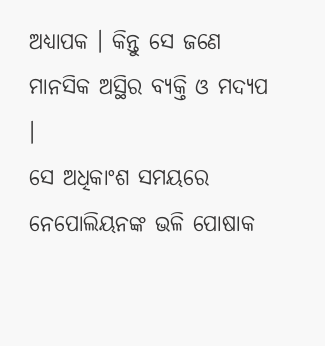ଅଧ୍ୟାପକ । କିନ୍ତୁ ସେ ଜଣେ ମାନସିକ ଅସ୍ଥିର ବ୍ୟକ୍ତି ଓ ମଦ୍ୟପ ।
ସେ ଅଧିକାଂଶ ସମୟରେ ନେପୋଲିୟନଙ୍କ ଭଳି ପୋଷାକ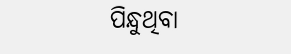ପିନ୍ଧୁଥିବା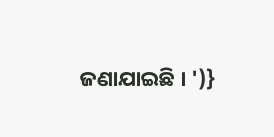ଜଣାଯାଇଛି । ')}